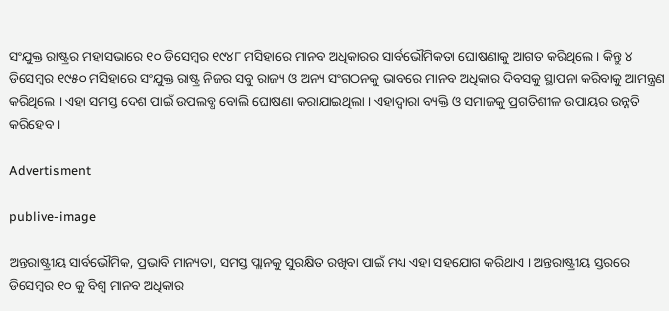ସଂଯୁକ୍ତ ରାଷ୍ଟ୍ରର ମହାସଭାରେ ୧୦ ଡିସେମ୍ବର ୧୯୪୮ ମସିହାରେ ମାନବ ଅଧିକାରର ସାର୍ବଭୌମିକତା ଘୋଷଣାକୁ ଆଗତ କରିଥିଲେ । କିନ୍ତୁ ୪ ଡିସେମ୍ବର ୧୯୫୦ ମସିହାରେ ସଂଯୁକ୍ତ ରାଷ୍ଟ୍ର ନିଜର ସବୁ ରାଜ୍ୟ ଓ ଅନ୍ୟ ସଂଗଠନକୁ ଭାବରେ ମାନବ ଅଧିକାର ଦିବସକୁ ସ୍ଥାପନା କରିବାକୁ ଆମନ୍ତ୍ରଣ କରିଥିଲେ । ଏହା ସମସ୍ତ ଦେଶ ପାଇଁ ଉପଲବ୍ଧ ବୋଲି ଘୋଷଣା କରାଯାଇଥିଲା । ଏହାଦ୍ୱାରା ବ୍ୟକ୍ତି ଓ ସମାଜକୁ ପ୍ରଗତିଶୀଳ ଉପାୟର ଉନ୍ନତି କରିହେବ ।

Advertisment

publive-image

ଅନ୍ତରାଷ୍ଟ୍ରୀୟ ସାର୍ବଭୌମିକ, ପ୍ରଭାବି ମାନ୍ୟତା, ସମସ୍ତ ପ୍ଲାନକୁ ସୁରକ୍ଷିତ ରଖିବା ପାଇଁ ମଧ୍ୟ ଏହା ସହଯୋଗ କରିଥାଏ । ଅନ୍ତରାଷ୍ଟ୍ରୀୟ ସ୍ତରରେ ଡିସେମ୍ବର ୧୦ କୁ ବିଶ୍ୱ ମାନବ ଅଧିକାର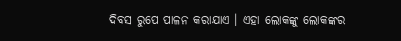ଦିବସ ରୁପେ ପାଳନ କରାଯାଏ । ଏହା ଲୋକଙ୍କୁ ଲୋକଙ୍କର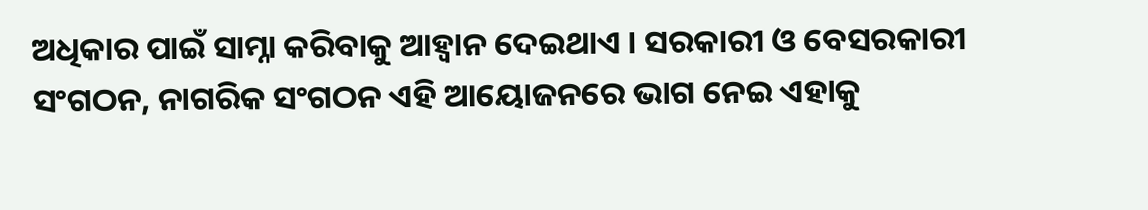ଅଧିକାର ପାଇଁ ସାମ୍ନା କରିବାକୁ ଆହ୍ୱାନ ଦେଇଥାଏ । ସରକାରୀ ଓ ବେସରକାରୀ ସଂଗଠନ, ନାଗରିକ ସଂଗଠନ ଏହି ଆୟୋଜନରେ ଭାଗ ନେଇ ଏହାକୁ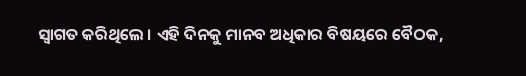ସ୍ୱାଗତ କରିଥିଲେ । ଏହି ଦିନକୁ ମାନବ ଅଧିକାର ବିଷୟରେ ବୈଠକ,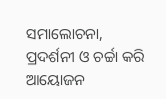ସମାଲୋଚନା, ପ୍ରଦର୍ଶନୀ ଓ ଚର୍ଚ୍ଚା କରି ଆୟୋଜନ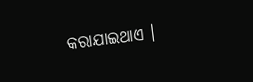କରାଯାଇଥାଏ ।